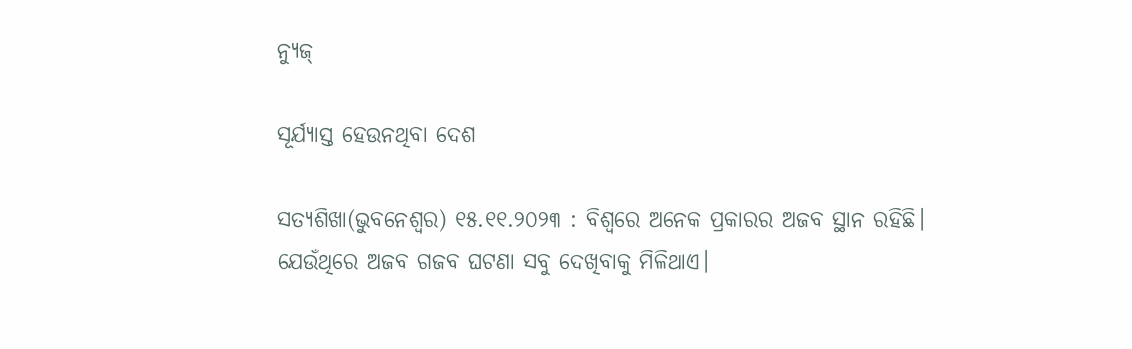ନ୍ୟୁଜ୍

ସୂର୍ଯ୍ୟାସ୍ତ ହେଉନଥିବା ଦେଶ

ସତ୍ୟଶିଖା(ଭୁବନେଶ୍ୱର) ୧୫.୧୧.୨୦୨୩ : ବିଶ୍ୱରେ ଅନେକ ପ୍ରକାରର ଅଜବ ସ୍ଥାନ ରହିଛି। ଯେଉଁଥିରେ ଅଜବ ଗଜବ ଘଟଣା ସବୁ ଦେଖିବାକୁ ମିଳିଥାଏ।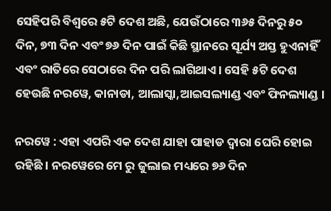ସେହିପରି ବିଶ୍ୱରେ ୫ଟି ଦେଶ ଅଛି, ଯେଉଁଠାରେ ୩୬୫ ଦିନରୁ ୫୦ ଦିନ, ୭୩ ଦିନ ଏବଂ ୭୬ ଦିନ ପାଇଁ କିଛି ସ୍ଥାନରେ ସୂର୍ଯ୍ୟ ଅସ୍ତ ହୁଏନାହିଁ ଏବଂ ରାତିରେ ସେଠାରେ ଦିନ ପରି ଲାଗିଥାଏ। ସେହି ୫ଟି ଦେଶ ହେଉଛି ନରୱେ, କାନାଡା, ଆଲାସ୍କା,ଆଇସଲ୍ୟାଣ୍ଡ ଏବଂ ଫିନଲ୍ୟାଣ୍ଡ ।

ନରୱେ : ଏହା ଏପରି ଏକ ଦେଶ ଯାହା ପାହାଡ ଦ୍ୱାରା ଘେରି ହୋଇ ରହିଛି । ନରୱେରେ ମେ ରୁ ଜୁଲାଇ ମଧ୍ୟରେ ୭୬ ଦିନ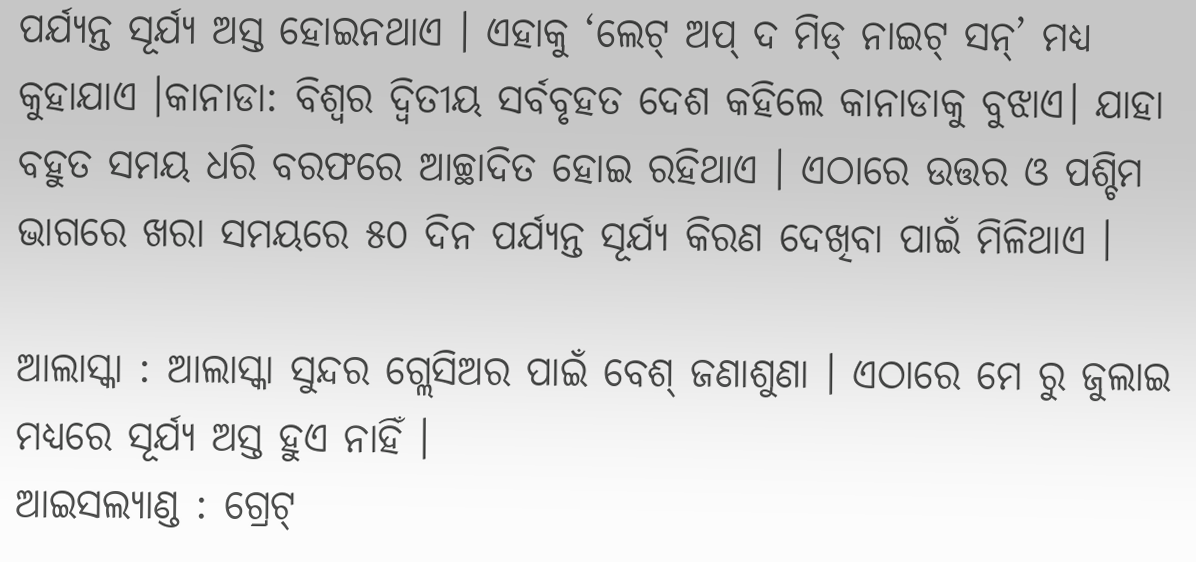ପର୍ଯ୍ୟନ୍ତ ସୂର୍ଯ୍ୟ ଅସ୍ତ ହୋଇନଥାଏ । ଏହାକୁ ‘ଲେଟ୍‌ ଅପ୍‌ ଦ ମିଡ୍‌ ନାଇଟ୍‌ ସନ୍‌’ ମଧ୍ୟ କୁହାଯାଏ ।କାନାଡା: ବିଶ୍ୱର ଦ୍ୱିତୀୟ ସର୍ବବୃହତ ଦେଶ କହିଲେ କାନାଡାକୁ ବୁଝାଏ। ଯାହା ବହୁତ ସମୟ ଧରି ବରଫରେ ଆଚ୍ଛାଦିତ ହୋଇ ରହିଥାଏ । ଏଠାରେ ଉତ୍ତର ଓ ପଶ୍ଚିମ ଭାଗରେ ଖରା ସମୟରେ ୫୦ ଦିନ ପର୍ଯ୍ୟନ୍ତ ସୂର୍ଯ୍ୟ କିରଣ ଦେଖିବା ପାଇଁ ମିଳିଥାଏ ।

ଆଲାସ୍କା : ଆଲାସ୍କା ସୁନ୍ଦର ଗ୍ଲେସିଅର ପାଇଁ ବେଶ୍ ଜଣାଶୁଣା । ଏଠାରେ ମେ ରୁ ଜୁଲାଇ ମଧ୍ୟରେ ସୂର୍ଯ୍ୟ ଅସ୍ତ ହୁଏ ନାହିଁ ।
ଆଇସଲ୍ୟାଣ୍ଡ : ଗ୍ରେଟ୍‌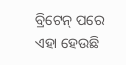ବ୍ରିଟେନ୍‌ ପରେ ଏହା ହେଉଛି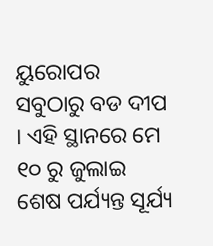ୟୁରୋପର ସବୁଠାରୁ ବଡ ଦୀପ  । ଏହି ସ୍ଥାନରେ ମେ ୧୦ ରୁ ଜୁଲାଇ ଶେଷ ପର୍ଯ୍ୟନ୍ତ ସୂର୍ଯ୍ୟ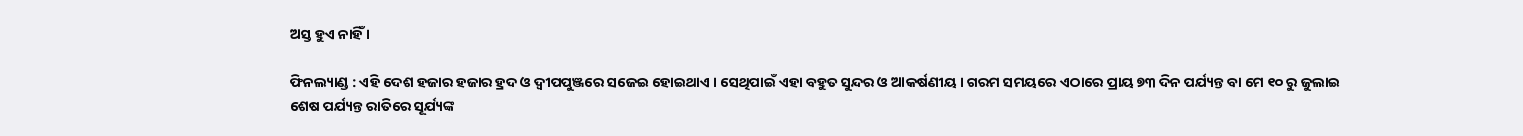ଅସ୍ତ ହୁଏ ନାହିଁ ।

ଫିନଲ୍ୟାଣ୍ଡ : ଏହି ଦେଶ ହଜାର ହଜାର ହ୍ରଦ ଓ ଦ୍ୱୀପପୁଞ୍ଜରେ ସଜେଇ ହୋଇଥାଏ । ସେଥିପାଇଁ ଏହା ବହୁତ ସୁନ୍ଦର ଓ ଆକର୍ଷଣୀୟ । ଗରମ ସମୟରେ ଏଠାରେ ପ୍ରାୟ ୭୩ ଦିନ ପର୍ଯ୍ୟନ୍ତ ବା ମେ ୧୦ ରୁ ଜୁଲାଇ ଶେଷ ପର୍ଯ୍ୟନ୍ତ ରାତିରେ ସୂର୍ଯ୍ୟଙ୍କ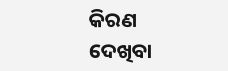କିରଣ ଦେଖିବା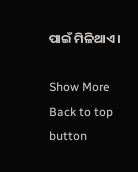ପାଇଁ ମିଳିଥାଏ ।

Show More
Back to top button